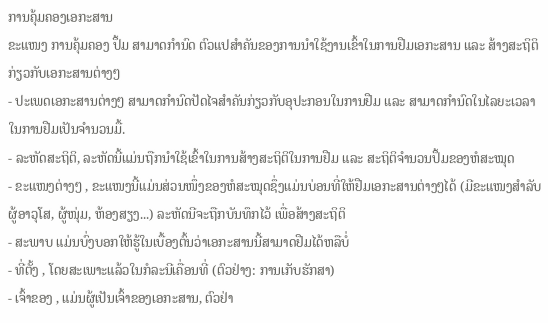ການຄຸ້ມຄອງເອກະສານ
ຂະແໜງ ການຄຸ້ມຄອງ ປຶ້ມ ສາມາດກຳນົດ ຕົວແປສຳຄັນຂອງການນຳໃຊ້ງານເຂົ້າໃນການຢືມເອກະສານ ແລະ ສ້າງສະຖິຕິກ່ຽວກັບເອກະສານຕ່າງໆ
- ປະເພດເອກະສານຕ່າງໆ ສາມາດກຳນົດປັດໄຈສຳຄັນກ່ຽວກັບອຸປະກອນໃນການຢືມ ແລະ ສາມາດກຳນົດໃນໄລຍະເວລາໃນການຢືມເປັນຈຳນວນມື້.
- ລະຫັດສະຖິຕິ, ລະຫັດນີ້ແມ່ນຖືກນຳໃຊ້ເຂົ້າໃນການສ້າງສະຖິຕິໃນການຢືມ ແລະ ສະຖິຕິຈຳນວນປຶ້ມຂອງຫໍສະໝຸດ
- ຂະແໜງຕ່າງໆ , ຂະແໜງນີ້ແມ່ນສ່ວນໜຶ່ງຂອງຫໍສະໝຸດຊຶ່ງແມ່ນບ່ອນທີ່ໃຫ້ຢືມເອກະສານຕ່າງໆໄດ້ (ມີຂະແໜງສຳລັບຜູ້ອາວຸໂສ, ຜູ້ໜຸ່ມ, ຫ້ອງສຽງ...) ລະຫັດນີຈະຖືກບັນທຶກໄວ້ ເພື່ອສ້າງສະຖິຕິ
- ສະພາບ ແມ່ນບົ່ງບອກໃຫ້ຮູ້ໃນເບື້ອງຕົ້ນວ່າເອກະສານນີ້ສາມາດຢືມໄດ້ຫລືບໍ່
- ທີ່ຕັ້ງ , ໂດຍສະເພາະແລ້ວໃນກໍລະນີເຄື່ອນທີ່ (ຕົວຢ່າງ: ການເກັບຮັກສາ)
- ເຈົ້າຂອງ , ແມ່ນຜູ້ເປັນເຈົ້າຂອງເອກະສານ, ຕົວຢ່າ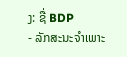ງ: ຊື່ BDP
- ລັກສະນະຈຳເພາະ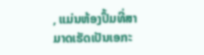, ແມ່ນຫ້ອງປຶ້ມທີ່ສາມາດເຮັດເປັນເອກະ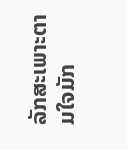ລັກສະເພາະຕາມໃຈມັກ